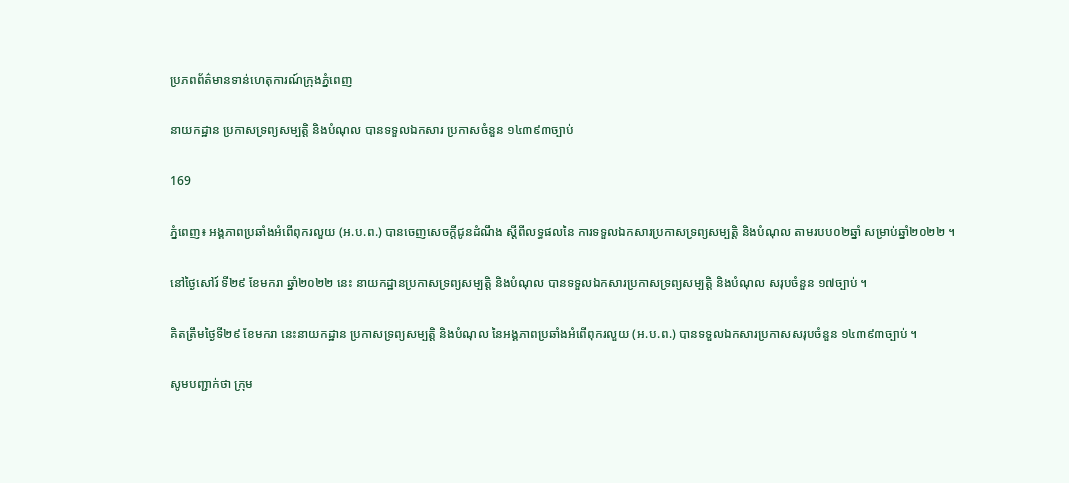ប្រភពព័ត៌មានទាន់ហេតុការណ៍ក្រុងភ្នំពេញ

នាយកដ្ឋាន ប្រកាសទ្រព្យសម្បត្តិ និងបំណុល បានទទួលឯកសារ ប្រកាសចំនួន ១៤៣៩៣ច្បាប់

169

ភ្នំពេញ៖ អង្គភាពប្រឆាំងអំពើពុករលួយ (អ.ប.ព.) បានចេញសេចក្តីជូនដំណឹង ស្ដីពីលទ្ធផលនៃ ការទទួលឯកសារប្រកាសទ្រព្យសម្បត្តិ និងបំណុល តាមរបប០២ឆ្នាំ សម្រាប់ឆ្នាំ២០២២ ។

នៅថ្ងៃសៅរ៍ ទី២៩ ខែមករា ឆ្នាំ២០២២ នេះ នាយកដ្ឋានប្រកាសទ្រព្យសម្បត្តិ និងបំណុល បានទទួលឯកសារប្រកាសទ្រព្យសម្បត្តិ និងបំណុល សរុបចំនួន ១៧ច្បាប់ ។

គិតត្រឹមថ្ងៃទី២៩ ខែមករា នេះនាយកដ្ឋាន ប្រកាសទ្រព្យសម្បត្តិ និងបំណុល នៃអង្គភាពប្រឆាំងអំពើពុករលួយ (អ.ប.ព.) បានទទួលឯកសារប្រកាសសរុបចំនួន ១៤៣៩៣ច្បាប់ ។

សូមបញ្ជាក់ថា ក្រុម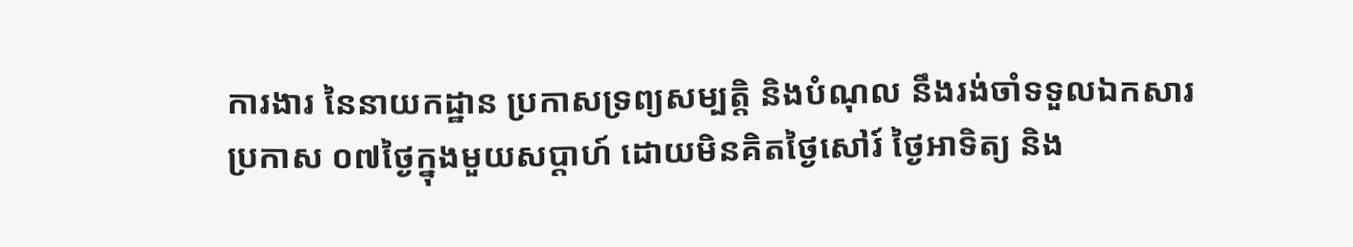ការងារ នៃនាយកដ្ឋាន ប្រកាសទ្រព្យសម្បត្តិ និងបំណុល នឹងរង់ចាំទទួលឯកសារប្រកាស ០៧ថ្ងៃក្នុងមួយសប្ដាហ៍ ដោយមិនគិតថ្ងៃសៅរ៍ ថ្ងៃអាទិត្យ និង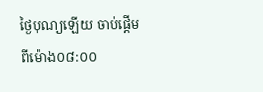ថ្ងៃបុណ្យឡើយ ចាប់ផ្តើមពីម៉ោង០៨:០០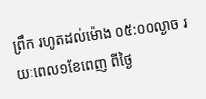ព្រឹក រហូតដល់ម៉ោង ០៥:០០ល្ងាច រយៈពេល១ខែពេញ ពីថ្ងៃ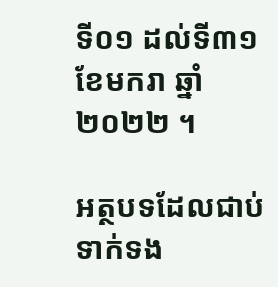ទី០១ ដល់ទី៣១ ខែមករា ឆ្នាំ២០២២ ។

អត្ថបទដែលជាប់ទាក់ទង